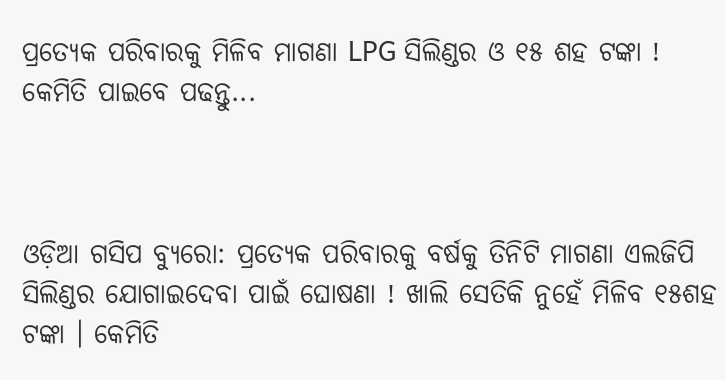ପ୍ରତ୍ୟେକ ପରିବାରକୁ ମିଳିବ ମାଗଣା LPG ସିଲିଣ୍ଡର ଓ ୧୫ ଶହ ଟଙ୍କା ! କେମିତି ପାଇବେ ପଢନ୍ତୁ...



ଓଡ଼ିଆ ଗସିପ ବ୍ୟୁରୋ: ପ୍ରତ୍ୟେକ ପରିବାରକୁ ବର୍ଷକୁ ତିନିଟି ମାଗଣା ଏଲଜିପି ସିଲିଣ୍ଡର ଯୋଗାଇଦେବା ପାଇଁ ଘୋଷଣା ! ଖାଲି ସେତିକି ନୁହେଁ ମିଳିବ ୧୫ଶହ ଟଙ୍କା । କେମିତି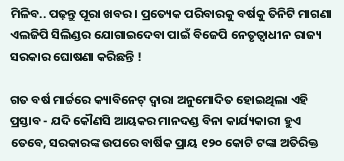ମିଳିବ.. ପଢ଼ନ୍ତୁ ପୂରା ଖବର । ପ୍ରତ୍ୟେକ ପରିବାରକୁ ବର୍ଷକୁ ତିନିଟି ମାଗଣା ଏଲଜିପି ସିଲିଣ୍ଡର ଯୋଗାଇଦେବା ପାଇଁ ବିଜେପି ନେତୃତ୍ୱାଧୀନ ରାଜ୍ୟ ସରକାର ଘୋଷଣା କରିଛନ୍ତି !

ଗତ ବର୍ଷ ମାର୍ଚ୍ଚରେ କ୍ୟାବିନେଟ୍ ଦ୍ୱାରା ଅନୁମୋଦିତ ହୋଇଥିଲା ଏହି ପ୍ରସ୍ତାବ - ଯଦି କୌଣସି ଆୟକର ମାନଦଣ୍ଡ ବିନା କାର୍ଯ୍ୟକାରୀ ହୁଏ ତେବେ, ସରକାରଙ୍କ ଉପରେ ବାର୍ଷିକ ପ୍ରାୟ ୧୨୦ କୋଟି ଟଙ୍କା ଅତିରିକ୍ତ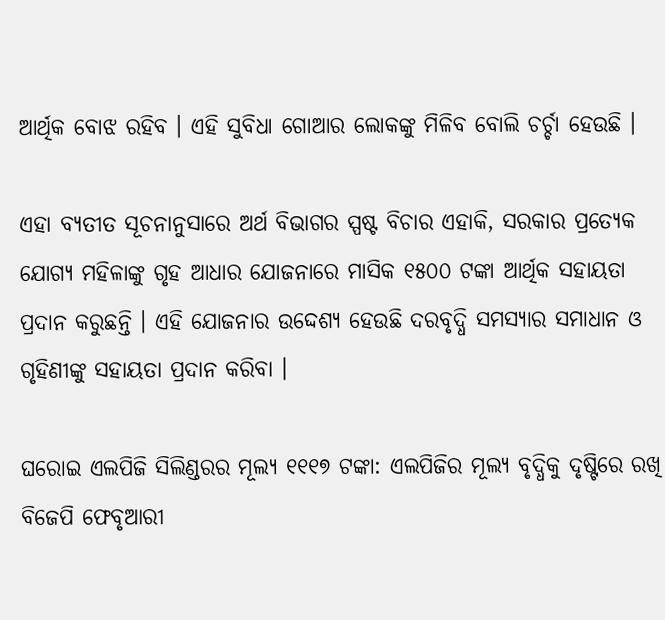ଆର୍ଥିକ ବୋଝ ରହିବ । ଏହି ସୁବିଧା ଗୋଆର ଲୋକଙ୍କୁ ମିଳିବ ବୋଲି ଚର୍ଚ୍ଚା ହେଉଛି ।

ଏହା ବ୍ୟତୀତ ସୂଚନାନୁସାରେ ଅର୍ଥ ବିଭାଗର ସ୍ପଷ୍ଟ ବିଚାର ଏହାକି, ସରକାର ପ୍ରତ୍ୟେକ ଯୋଗ୍ୟ ମହିଳାଙ୍କୁ ଗୃହ ଆଧାର ଯୋଜନାରେ ମାସିକ ୧୫୦୦ ଟଙ୍କା ଆର୍ଥିକ ସହାୟତା ପ୍ରଦାନ କରୁଛନ୍ତି । ଏହି ଯୋଜନାର ଉଦ୍ଦେଶ୍ୟ ହେଉଛି ଦରବୃଦ୍ଧି ସମସ୍ୟାର ସମାଧାନ ଓ ଗୃହିଣୀଙ୍କୁ ସହାୟତା ପ୍ରଦାନ କରିବା ।

ଘରୋଇ ଏଲପିଜି ସିଲିଣ୍ଡରର ମୂଲ୍ୟ ୧୧୧୭ ଟଙ୍କା: ଏଲପିଜିର ମୂଲ୍ୟ ବୃଦ୍ଧିକୁ ଦୃଷ୍ଟିରେ ରଖି ବିଜେପି ଫେବୃଆରୀ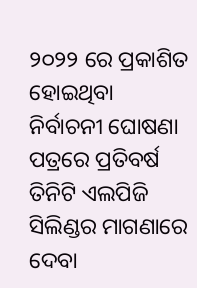୨୦୨୨ ରେ ପ୍ରକାଶିତ ହୋଇଥିବା ନିର୍ବାଚନୀ ଘୋଷଣା ପତ୍ରରେ ପ୍ରତିବର୍ଷ ତିନିଟି ଏଲପିଜି ସିଲିଣ୍ଡର ମାଗଣାରେ ଦେବା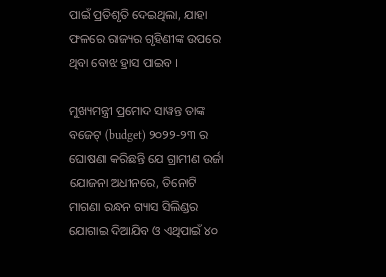ପାଇଁ ପ୍ରତିଶୃତି ଦେଇଥିଲା, ଯାହା ଫଳରେ ରାଜ୍ୟର ଗୃହିଣୀଙ୍କ ଉପରେ ଥିବା ବୋଝ ହ୍ରାସ ପାଇବ ।

ମୁଖ୍ୟମନ୍ତ୍ରୀ ପ୍ରମୋଦ ସାୱନ୍ତ ତାଙ୍କ ବଜେଟ୍ (budget) ୨୦୨୨-୨୩ ର ଘୋଷଣା କରିଛନ୍ତି ଯେ ଗ୍ରାମୀଣ ଉର୍ଜା ଯୋଜନା ଅଧୀନରେ, ତିନୋଟି ମାଗଣା ରନ୍ଧନ ଗ୍ୟାସ ସିଲିଣ୍ଡର ଯୋଗାଇ ଦିଆଯିବ ଓ ଏଥିପାଇଁ ୪୦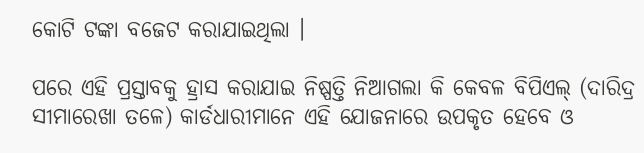କୋଟି ଟଙ୍କା ବଜେଟ କରାଯାଇଥିଲା ।

ପରେ ଏହି ପ୍ରସ୍ତାବକୁ ହ୍ରାସ କରାଯାଇ ନିଷ୍ପତ୍ତି ନିଆଗଲା କି କେବଳ ବିପିଏଲ୍ (ଦାରିଦ୍ର ସୀମାରେଖା ତଳେ) କାର୍ଡଧାରୀମାନେ ଏହି ଯୋଜନାରେ ଉପକୃତ ହେବେ ଓ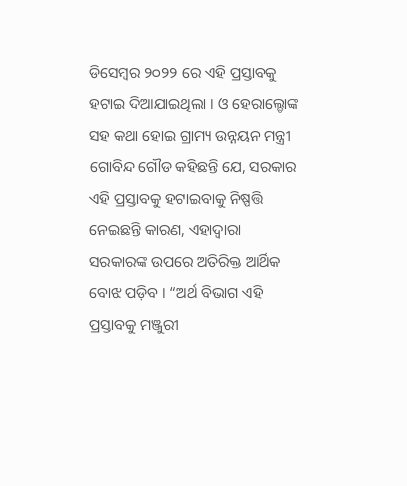ଡିସେମ୍ବର ୨୦୨୨ ରେ ଏହି ପ୍ରସ୍ତାବକୁ ହଟାଇ ଦିଆଯାଇଥିଲା । ଓ ହେରାଲ୍ଡୋଙ୍କ ସହ କଥା ହୋଇ ଗ୍ରାମ୍ୟ ଉନ୍ନୟନ ମନ୍ତ୍ରୀ ଗୋବିନ୍ଦ ଗୌଡ କହିଛନ୍ତି ଯେ, ସରକାର ଏହି ପ୍ରସ୍ତାବକୁ ହଟାଇବାକୁ ନିଷ୍ପତ୍ତି ନେଇଛନ୍ତି କାରଣ, ଏହାଦ୍ବାରା ସରକାରଙ୍କ ଉପରେ ଅତିରିକ୍ତ ଆର୍ଥିକ ବୋଝ ପଡ଼ିବ । “ଅର୍ଥ ବିଭାଗ ଏହି ପ୍ରସ୍ତାବକୁ ମଞ୍ଜୁରୀ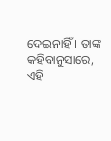ଦେଇନାହିଁ । ତାଙ୍କ କହିବାନୁସାରେ, ଏହି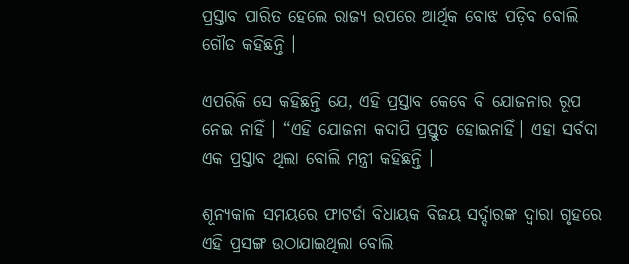ପ୍ରସ୍ତାବ ପାରିତ ହେଲେ ରାଜ୍ୟ ଉପରେ ଆର୍ଥିକ ବୋଝ ପଡ଼ିବ ବୋଲି ଗୌଡ କହିଛନ୍ତି ।

ଏପରିକି ସେ କହିଛନ୍ତି ଯେ, ଏହି ପ୍ରସ୍ତାବ କେବେ ବି ଯୋଜନାର ରୂପ ନେଇ ନାହିଁ । “ଏହି ଯୋଜନା କଦାପି ପ୍ରସ୍ତୁତ ହୋଇନାହିଁ। ଏହା ସର୍ବଦା ଏକ ପ୍ରସ୍ତାବ ଥିଲା ବୋଲି ମନ୍ତ୍ରୀ କହିଛନ୍ତି ।

ଶୂନ୍ୟକାଳ ସମୟରେ ଫାଟର୍ଡା ବିଧାୟକ ବିଜୟ ସର୍ଦ୍ଦାରଙ୍କ ଦ୍ୱାରା ଗୃହରେ ଏହି ପ୍ରସଙ୍ଗ ଉଠାଯାଇଥିଲା ବୋଲି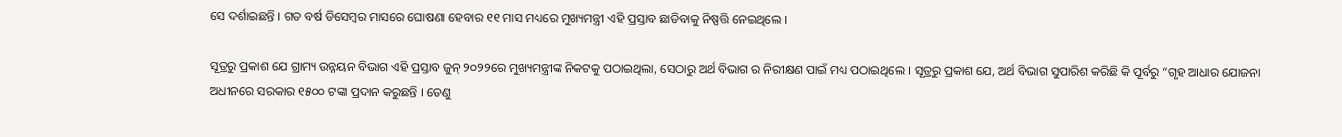ସେ ଦର୍ଶାଇଛନ୍ତି । ଗତ ବର୍ଷ ଡିସେମ୍ବର ମାସରେ ଘୋଷଣା ହେବାର ୧୧ ମାସ ମଧ୍ୟରେ ମୁଖ୍ୟମନ୍ତ୍ରୀ ଏହି ପ୍ରସ୍ତାବ ଛାଡିବାକୁ ନିଷ୍ପତ୍ତି ନେଇଥିଲେ ।

ସୂତ୍ରରୁ ପ୍ରକାଶ ଯେ ଗ୍ରାମ୍ୟ ଉନ୍ନୟନ ବିଭାଗ ଏହି ପ୍ରସ୍ତାବ ଜୁନ୍ ୨୦୨୨ରେ ମୁଖ୍ୟମନ୍ତ୍ରୀଙ୍କ ନିକଟକୁ ପଠାଇଥିଲା, ସେଠାରୁ ଅର୍ଥ ବିଭାଗ ର ନିରୀକ୍ଷଣ ପାଇଁ ମଧ୍ୟ ପଠାଇଥିଲେ । ସୂତ୍ରରୁ ପ୍ରକାଶ ଯେ, ଅର୍ଥ ବିଭାଗ ସୁପାରିଶ କରିଛି କି ପୂର୍ବରୁ “ଗୃହ ଆଧାର ଯୋଜନା ଅଧୀନରେ ସରକାର ୧୫୦୦ ଟଙ୍କା ପ୍ରଦାନ କରୁଛନ୍ତି । ତେଣୁ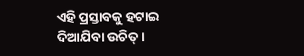ଏହି ପ୍ରସ୍ତାବକୁ ହଟାଇ ଦିଆଯିବା ଉଚିତ୍ ।